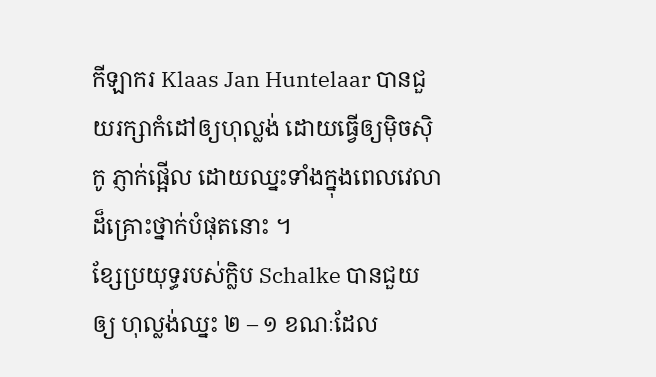កីឡាករ Klaas Jan Huntelaar បានជួយរក្សាកំដៅឲ្យហុល្លង់ ដោយធ្វើឲ្យម៉ិចស៊ិកូ ភ្ញាក់ផ្អើល ដោយឈ្នះទាំងក្នុងពេលវេលាដ៏គ្រោះថ្នាក់បំផុតនោះ ។
ខ្សែប្រយុទ្ធរបស់ក្លិប Schalke បានជួយឲ្យ ហុល្លង់ឈ្នះ ២ – ១ ខណៈដែល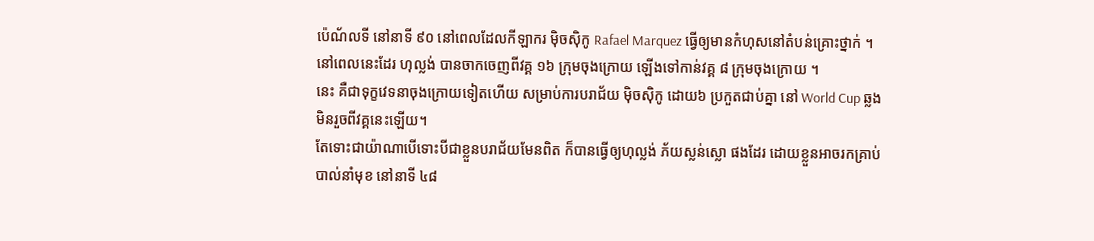ប៉េណ័លទី នៅនាទី ៩០ នៅពេលដែលកីឡាករ ម៉ិចស៊ិកូ Rafael Marquez ធ្វើឲ្យមានកំហុសនៅតំបន់គ្រោះថ្នាក់ ។ នៅពេលនេះដែរ ហុល្លង់ បានចាកចេញពីវគ្គ ១៦ ក្រុមចុងក្រោយ ឡើងទៅកាន់វគ្គ ៨ ក្រុមចុងក្រោយ ។
នេះ គឺជាទុក្ខវេទនាចុងក្រោយទៀតហើយ សម្រាប់ការបរាជ័យ ម៉ិចស៊ិកូ ដោយ៦ ប្រកួតជាប់គ្នា នៅ World Cup ឆ្លងមិនរួចពីវគ្គនេះឡើយ។
តែទោះជាយ៉ាណាបើទោះបីជាខ្លួនបរាជ័យមែនពិត ក៏បានធ្វើឲ្យហុល្លង់ ភ័យស្លន់ស្លោ ផងដែរ ដោយខ្លួនអាចរកគ្រាប់បាល់នាំមុខ នៅនាទី ៤៨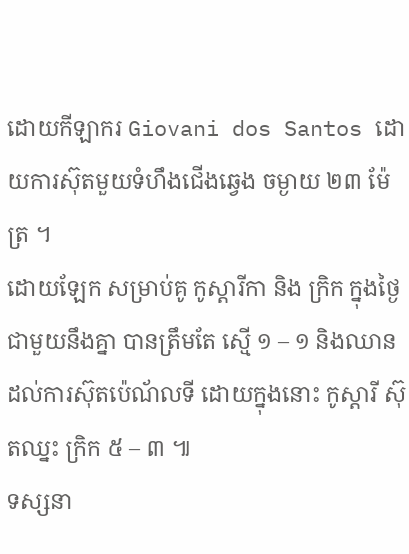ដោយកីឡាករ Giovani dos Santos ដោយការស៊ុតមួយទំហឹងជើងឆ្វេង ចម្ងាយ ២៣ ម៉ែត្រ ។
ដោយឡែក សម្រាប់គូ កូស្តារីកា និង ក្រិក ក្នុងថ្ងៃជាមួយនឹងគ្នា បានត្រឹមតែ ស្មើ ១ – ១ និងឈានដល់ការស៊ុតប៉េណ័លទី ដោយក្នុងនោះ កូស្តារី ស៊ុតឈ្នះ ក្រិក ៥ – ៣ ៕
ទស្សនា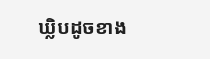ឃ្លិបដូចខាង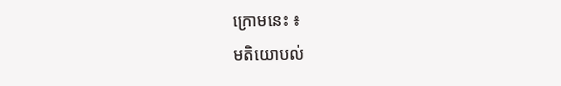ក្រោមនេះ ៖
មតិយោបល់